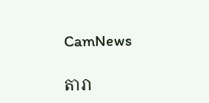CamNews

តារា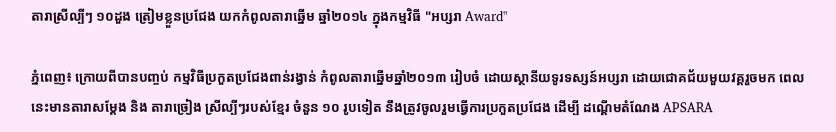តារាស្រីល្បីៗ ១០ដួង ត្រៀមខ្លួនប្រជែង យកកំពូលតារាឆ្នើម ឆ្នាំ២០១៤ ក្នុងកម្មវិធី "អប្សរា Award"

ភ្នំពេញ៖ ក្រោយពីបានបញ្ចប់ កម្មវិធីប្រកួតប្រជែងពាន់រង្វាន់ កំពូលតារាឆ្នើមឆ្នាំ២០១៣ រៀបចំ ដោយស្ថានីយទូរទស្សន៍អប្សរា ដោយជោគជ័យមួយវគ្គរួចមក ពេលនេះមានតារាសម្តែង និង តារាច្រៀង ស្រីល្បីៗរបស់ខ្មែរ ចំនួន ១០ រូបទៀត នឹងត្រូវចូលរួមធ្វើការប្រកួតប្រជែង ដើម្បី ដណ្តើមតំណែង APSARA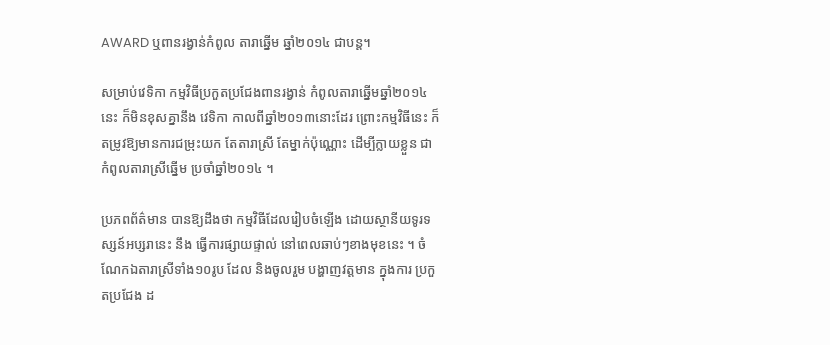AWARD ឬពានរង្វាន់កំពូល តារាឆ្នើម ឆ្នាំ២០១៤ ជាបន្ត។

សម្រាប់វេទិកា កម្មវិធីប្រកួតប្រជែងពានរង្វាន់ កំពូលតារាឆ្នើមឆ្នាំ២០១៤នេះ ក៏មិនខុសគ្នានឹង វេទិកា កាលពីឆ្នាំ២០១៣នោះដែរ ព្រោះកម្មវិធីនេះ ក៏តម្រូវឱ្យមានការជម្រុះយក តែតារាស្រី តែម្នាក់ប៉ុណ្ណោះ ដើម្បីក្លាយខ្លួន ជាកំពូលតារាស្រីឆ្នើម ប្រចាំឆ្នាំ២០១៤ ។

ប្រភពព័ត៌មាន បានឱ្យដឹងថា កម្មវិធីដែលរៀបចំឡើង ដោយស្ថានីយទូរទស្សន៍អប្សរានេះ នឹង ធ្វើការផ្សាយផ្ទាល់ នៅពេលឆាប់ៗខាងមុខនេះ ។ ចំណែកឯតារាស្រីទាំង១០រូប ដែល និងចូលរួម បង្ហាញវត្តមាន ក្នុងការ ប្រកួតប្រជែង ដ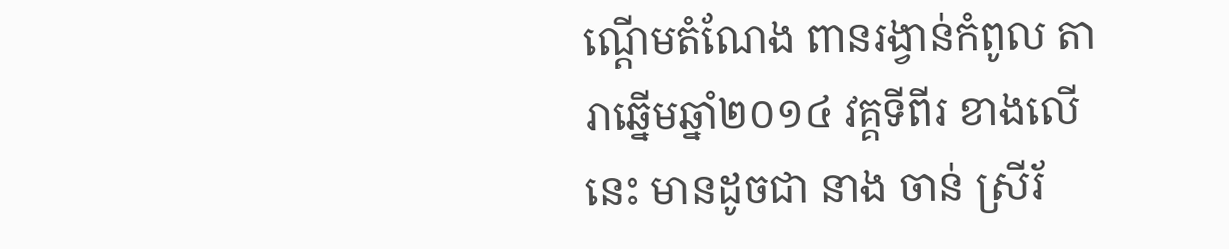ណ្តើមតំណែង ពានរង្វាន់កំពូល តារាឆ្នើមឆ្នាំ២០១៤ វគ្គទីពីរ ខាងលើនេះ មានដូចជា នាង ចាន់ ស្រីរ័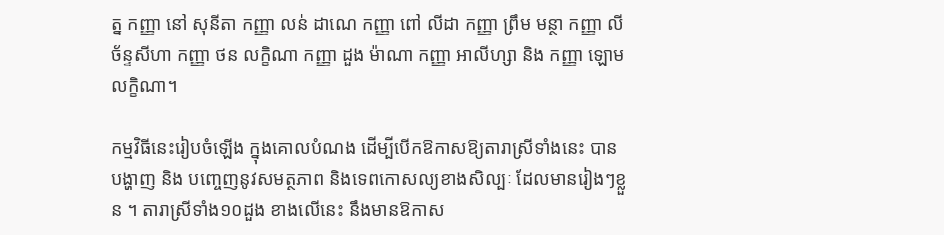ត្ន កញ្ញា នៅ សុនីតា កញ្ញា លន់ ដាណេ កញ្ញា ពៅ លីដា កញ្ញា ព្រឹម មន្ថា កញ្ញា លី ច័ន្ទសីហា កញ្ញា ថន លក្ខិណា កញ្ញា ដួង ម៉ាណា កញ្ញា អាលីហ្សា និង កញ្ញា ឡោម លក្ខិណា។

កម្មវិធីនេះរៀបចំឡើង ក្នុងគោលបំណង ដើម្បីបើកឱកាសឱ្យតារាស្រីទាំងនេះ បានបង្ហាញ និង បញ្ចេញនូវសមត្ថភាព និងទេពកោសល្យខាងសិល្បៈ ដែលមានរៀងៗខ្លួន ។ តារាស្រីទាំង១០ដួង ខាងលើនេះ នឹងមានឱកាស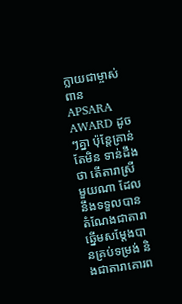ក្លាយជាម្ចាស់ពាន APSARA AWARD ដូចៗគ្នា ប៉ុន្តែគ្រាន់តែមិន ទាន់ដឹងថា តើតារាស្រីមួយណា ដែលនឹងទទួលបានតំណែងជាតារាឆ្នើមសម្ដែងបានគ្រប់ទម្រង់ និងជាតារាគោរព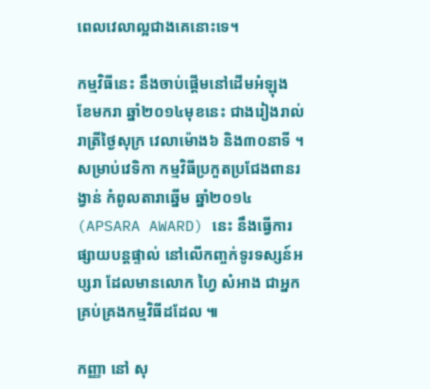ពេលវេលាល្អជាងគេនោះទេ។

កម្មវិធីនេះ នឹងចាប់ផ្តើមនៅដើមអំឡុង ខែមករា ឆ្នាំ២០១៤មុខនេះ ជាងរៀងរាល់រាត្រីថ្ងៃសុក្រ វេលាម៉ោង៦ និង៣០នាទី ។ សម្រាប់វេទិកា កម្មវិធីប្រកួតប្រជែងពានរង្វាន់ កំពូលតារាឆ្នើម ឆ្នាំ២០១៤ (APSARA AWARD) នេះ នឹងធ្វើការផ្សាយបន្តផ្ទាល់ នៅលើកញ្ចក់ទូរទស្សន៍អប្សរា ដែលមានលោក ហ្វៃ សំអាង ជាអ្នកគ្រប់គ្រងកម្មវិធីដដែល ៕

កញ្ញា នៅ សុ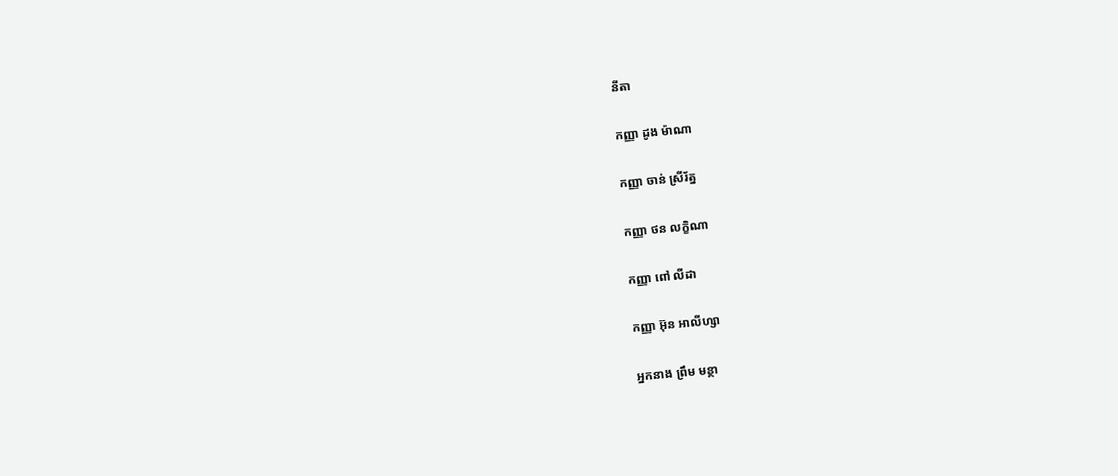នីតា

កញ្ញា ដូង ម៉ាណា

កញ្ញា ចាន់ ស្រីរ័ត្ន

កញ្ញា ថន លក្ខិណា

កញ្ញា ពៅ លីដា

កញ្ញា អ៊ុន អាលីហ្សា

អ្នកនាង ព្រឹម មន្ថា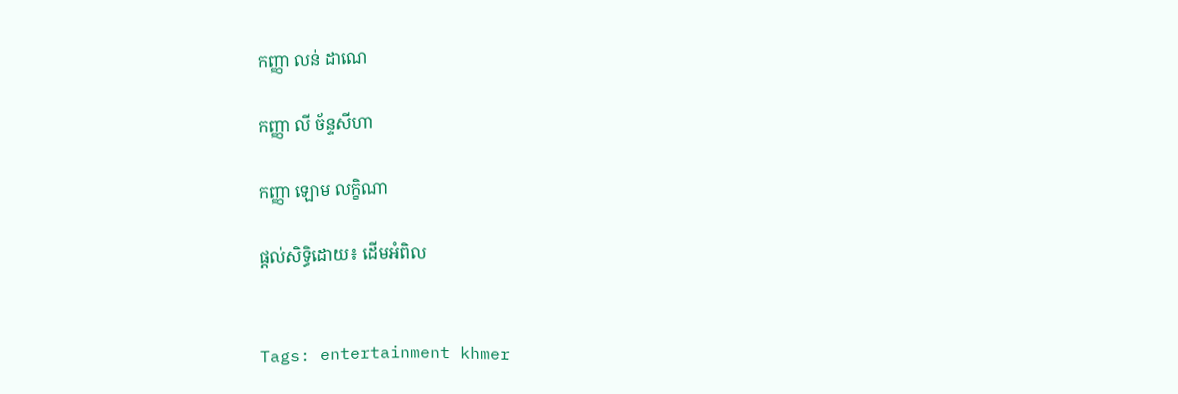កញ្ញា លន់ ដាណេ

កញ្ញា លី ច័ន្ទសីហា

កញ្ញា ឡោម លក្ខិណា

ផ្តល់សិទ្ធិដោយ៖ ដើមអំពិល


Tags: entertainment khmer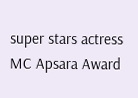super stars actress MC Apsara Award